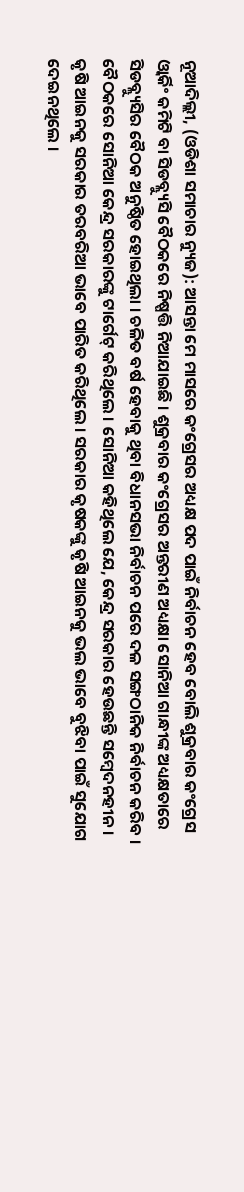ନୂଆଦିଲ୍ଲୀ, (ଓଡିଶା ସମାଚାର ନ୍ୟୁଜ): ଆସନ୍ତା ମେ ମାସରେ କଂଗ୍ରେସର ଅଧ୍ୟକ୍ଷ ପଦ ପାଇଁ ନିର୍ବାଚନ ହେବ ବୋଲି ଶୁକ୍ରବାର କଂଗ୍ରେସ ଓ୍ୱାର୍କିଂ କମିଟି ବା ସିଡବ୍ଲ୍ୟୁସି ବୈଠକରେ ନିଷ୍ପତ୍ତି ନିଆଯାଇଛି । ଶୁକ୍ରବାର କଂଗ୍ରେସର ଅନ୍ତରୀଣ ଅଧ୍ୟକ୍ଷା ସୋନିଆ ଗାନ୍ଧୀଙ୍କ ଅଧ୍ୟକ୍ଷତାରେ ସିଡବ୍ଲ୍ୟୁସିର ବୈଠକ ଅନୁଷ୍ଠିତ ହୋଇଥିଲା । ଚଳିତ ବର୍ଷ ହେବାକୁ ଥିବା ବିଧାନସଭା ନିର୍ବାଚନ ପରେ ଦଳ ସଙ୍ଗଠାନିକ ନିର୍ବାଚନ କରିବ ।
ବୈଠକରେ ସୋନିଆ କେନ୍ଦ୍ର ସରକାରଙ୍କୁ ଟାର୍ଗେଟ୍ କରିଥିଲେ । ସୋନିଆ କହିଥିଲେ ଯେ, କେନ୍ଦ୍ର ସରକାର ହେଉଛନ୍ତି ସମ୍ବେଦନହୀନ । କୃଷି ଆଇନକୁ ସରକାର ତରବରିଆ ଭାବେ ପାରିତ କରିଥିଲେ । ସରକାର କୃଷକଙ୍କୁ କୃଷି ଆଇନକୁ ଭଲ ଭାବେ ବୁଝିବା ପାଇଁ ସୁଯୋଗ ଦେଇନଥିଲେ ।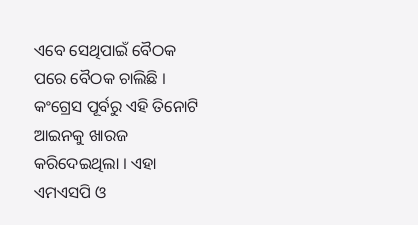ଏବେ ସେଥିପାଇଁ ବୈଠକ ପରେ ବୈଠକ ଚାଲିଛି । କଂଗ୍ରେସ ପୂର୍ବରୁ ଏହି ତିନୋଟି ଆଇନକୁ ଖାରଜ କରିଦେଇଥିଲା । ଏହା ଏମଏସପି ଓ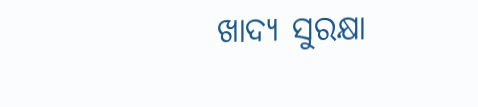ଖାଦ୍ୟ ସୁରକ୍ଷା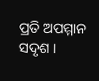ପ୍ରତି ଅପମ୍ମାନ ସଦୃଶ ।